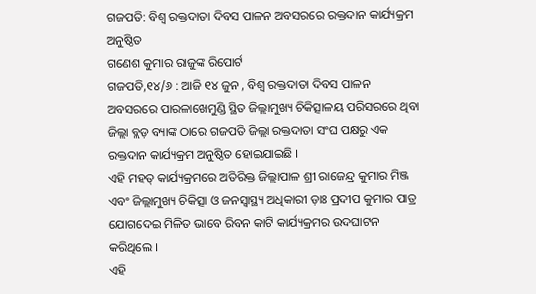ଗଜପତି: ବିଶ୍ଵ ରକ୍ତଦାତା ଦିବସ ପାଳନ ଅବସରରେ ରକ୍ତଦାନ କାର୍ଯ୍ୟକ୍ରମ ଅନୁଷ୍ଠିତ
ଗଣେଶ କୁମାର ରାଜୁଙ୍କ ରିପୋର୍ଟ
ଗଜପତି,୧୪/୬ : ଆଜି ୧୪ ଜୁନ , ବିଶ୍ଵ ରକ୍ତଦାତା ଦିବସ ପାଳନ ଅବସରରେ ପାରଳାଖେମୁଣ୍ଡି ସ୍ଥିତ ଜିଲ୍ଲାମୁଖ୍ୟ ଚିକିତ୍ସାଳୟ ପରିସରରେ ଥିବା ଜିଲ୍ଲା ବ୍ଲଡ଼ ବ୍ୟାଙ୍କ ଠାରେ ଗଜପତି ଜିଲ୍ଲା ରକ୍ତଦାତା ସଂଘ ପକ୍ଷରୁ ଏକ ରକ୍ତଦାନ କାର୍ଯ୍ୟକ୍ରମ ଅନୁଷ୍ଠିତ ହୋଇଯାଇଛି ।
ଏହି ମହତ୍ କାର୍ଯ୍ୟକ୍ରମରେ ଅତିରିକ୍ତ ଜିଲ୍ଲାପାଳ ଶ୍ରୀ ରାଜେନ୍ଦ୍ର କୁମାର ମିଞ୍ଜ ଏବଂ ଜିଲ୍ଲାମୁଖ୍ୟ ଚିକିତ୍ସା ଓ ଜନସ୍ୱାସ୍ଥ୍ୟ ଅଧିକାରୀ ଡ଼ାଃ ପ୍ରଦୀପ କୁମାର ପାତ୍ର ଯୋଗଦେଇ ମିଳିତ ଭାବେ ରିବନ କାଟି କାର୍ଯ୍ୟକ୍ରମର ଉଦଘାଟନ କରିଥିଲେ ।
ଏହି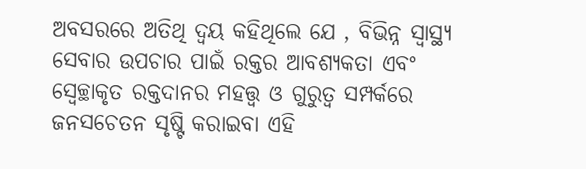ଅବସରରେ ଅତିଥି ଦ୍ବୟ କହିଥିଲେ ଯେ , ବିଭିନ୍ନ ସ୍ୱାସ୍ଥ୍ୟ ସେବାର ଉପଚାର ପାଇଁ ରକ୍ତର ଆବଶ୍ୟକତା ଏବଂ ସ୍ଵେଚ୍ଛାକୃତ ରକ୍ତଦାନର ମହତ୍ତ୍ଵ ଓ ଗୁରୁତ୍ଵ ସମ୍ପର୍କରେ ଜନସଚେତନ ସୃଷ୍ଟି କରାଇବା ଏହି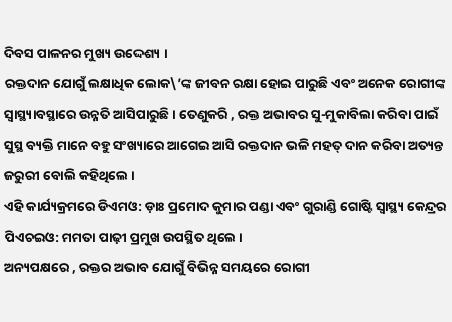ଦିବସ ପାଳନର ମୁଖ୍ୟ ଉଦ୍ଦେଶ୍ୟ ।
ରକ୍ତଦାନ ଯୋଗୁଁ ଲକ୍ଷାଧିକ ଲୋକ\’ଙ୍କ ଜୀବନ ରକ୍ଷା ହୋଇ ପାରୁଛି ଏବଂ ଅନେକ ରୋଗୀଙ୍କ ସ୍ବାସ୍ଥ୍ୟାବସ୍ଥାରେ ଉନ୍ନତି ଆସିପାରୁଛି । ତେଣୁକରି , ରକ୍ତ ଅଭାବର ସୁ-ମୁକାବିଲା କରିବା ପାଇଁ ସୁସ୍ଥ ବ୍ୟକ୍ତି ମାନେ ବହୁ ସଂଖ୍ୟାରେ ଆଗେଇ ଆସି ରକ୍ତଦାନ ଭଳି ମହତ୍ ଦାନ କରିବା ଅତ୍ୟନ୍ତ ଜରୁରୀ ବୋଲି କହିଥିଲେ ।
ଏହି କାର୍ଯ୍ୟକ୍ରମରେ ଡିଏମଓ: ଡ଼ାଃ ପ୍ରମୋଦ କୁମାର ପଣ୍ଡା ଏବଂ ଗୁରାଣ୍ଡି ଗୋଷ୍ଟି ସ୍ୱାସ୍ଥ୍ୟ କେନ୍ଦ୍ରର ପିଏଚଇଓ: ମମତା ପାଢ଼ୀ ପ୍ରମୁଖ ଉପସ୍ଥିତ ଥିଲେ ।
ଅନ୍ୟପକ୍ଷରେ , ରକ୍ତର ଅଭାବ ଯୋଗୁଁ ବିଭିନ୍ନ ସମୟରେ ରୋଗୀ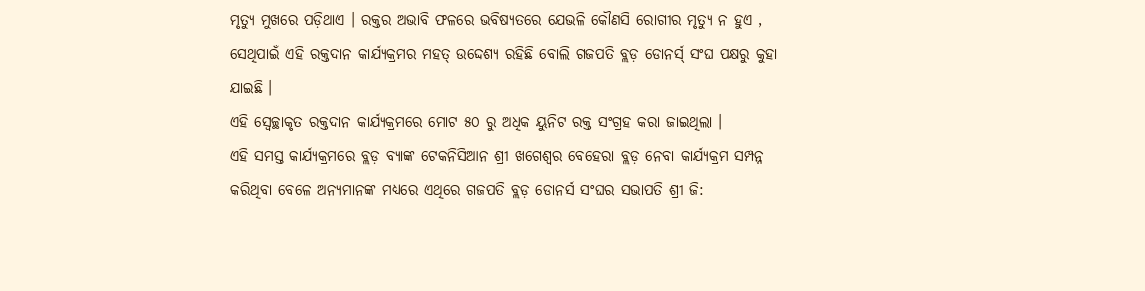ମୃତ୍ୟୁ ମୁଖରେ ପଡ଼ିଥାଏ । ରକ୍ତର ଅଭାବି ଫଳରେ ଭବିଷ୍ୟତରେ ଯେଭଳି କୌଣସି ରୋଗୀର ମୃତ୍ୟୁ ନ ହୁଏ , ସେଥିପାଇଁ ଏହି ରକ୍ତଦାନ କାର୍ଯ୍ୟକ୍ରମର ମହତ୍ ଉଦ୍ଦେଶ୍ୟ ରହିଛି ବୋଲି ଗଜପତି ବ୍ଲଡ଼ ଡୋନର୍ସ୍ ସଂଘ ପକ୍ଷରୁ କୁହା ଯାଇଛି ।
ଏହି ସ୍ଵେଚ୍ଛାକୃତ ରକ୍ତଦାନ କାର୍ଯ୍ୟକ୍ରମରେ ମୋଟ ୫୦ ରୁ ଅଧିକ ୟୁନିଟ ରକ୍ତ ସଂଗ୍ରହ କରା ଜାଇଥିଲା ।
ଏହି ସମସ୍ତ କାର୍ଯ୍ୟକ୍ରମରେ ବ୍ଲଡ଼ ବ୍ୟାଙ୍କ ଟେକନିସିଆନ ଶ୍ରୀ ଖଗେଶ୍ବର ବେହେରା ବ୍ଲଡ଼ ନେବା କାର୍ଯ୍ୟକ୍ରମ ସମ୍ପନ୍ନ କରିଥିବା ବେଳେ ଅନ୍ୟମାନଙ୍କ ମଧ୍ୟରେ ଏଥିରେ ଗଜପତି ବ୍ଲଡ଼ ଡୋନର୍ସ ସଂଘର ସଭାପତି ଶ୍ରୀ ଜି: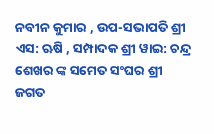ନବୀନ କୁମାର , ଉପ-ସଭାପତି ଶ୍ରୀ ଏସ: ଋଷି , ସମ୍ପାଦକ ଶ୍ରୀ ୱାଇ: ଚନ୍ଦ୍ର ଶେଖର ଙ୍କ ସମେତ ସଂଘର ଶ୍ରୀ ଜଗତ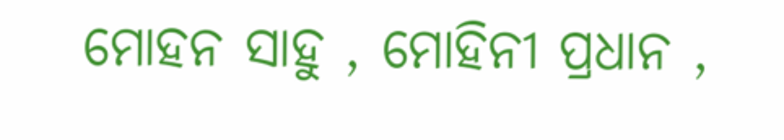ମୋହନ ସାହୁ , ମୋହିନୀ ପ୍ରଧାନ ,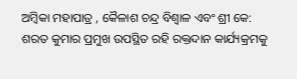ଅମ୍ବିକା ମହାପାତ୍ର , କୈଳାଶ ଚନ୍ଦ୍ର ବିଶ୍ୱାଳ ଏବଂ ଶ୍ରୀ କେ: ଶରତ କୁମାର ପ୍ରମୁଖ ଉପସ୍ଥିତ ରହି ରକ୍ତଦାନ କାର୍ଯ୍ୟକ୍ରମକୁ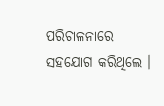ପରିଚାଳନାରେ ସହଯୋଗ କରିଥିଲେ ।